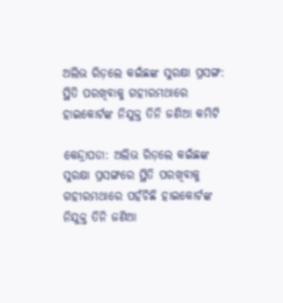ଅଲିଭ ରିଡ଼ଲେ କଇଁଛଙ୍କ ସୁରକ୍ଷା ପ୍ରସଙ୍ଗ: ସ୍ଥିତି ପରଖିବାକୁ ଗହୀରମଥାରେ ହାଇକୋର୍ଟଙ୍କ ନିଯୁକ୍ତ ତିନି ଜଣିଆ କମିଟି

କେନ୍ଦ୍ରାପଡା: ଅଲିଭ ରିଡ଼ଲେ କଇଁଛଙ୍କ ସୁରକ୍ଷା ପ୍ରସଙ୍ଗରେ ସ୍ଥିତି ପରଖିବାକୁ ଗହୀରମଥାରେ ପହଁଚିଛି ହାଇକୋର୍ଟଙ୍କ ନିଯୁକ୍ତ ତିନି ଜଣିଆ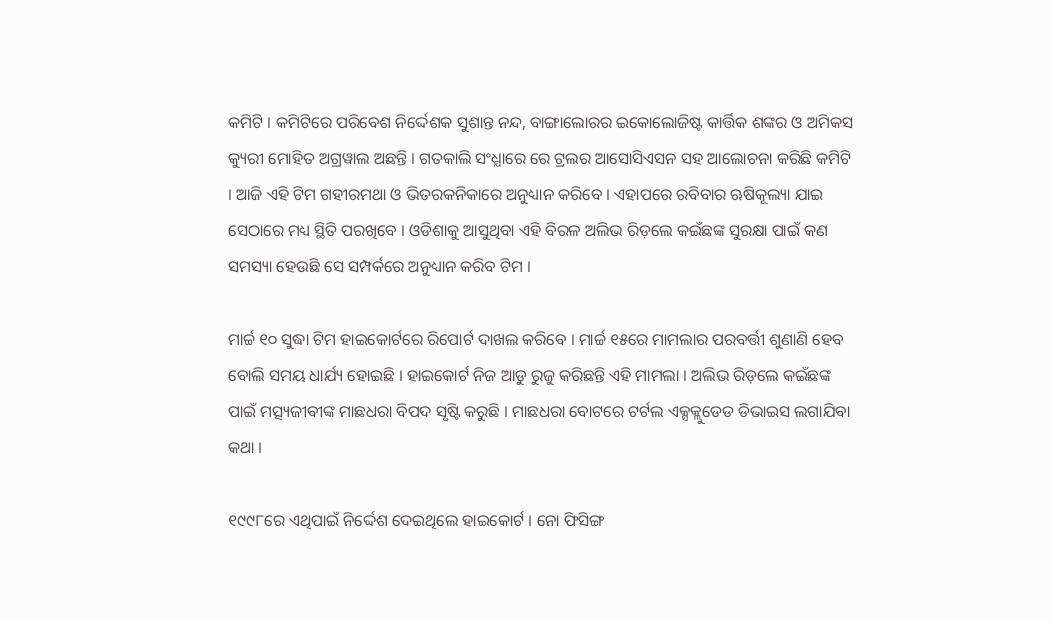କମିଟି । କମିଟିରେ ପରିବେଶ ନିର୍ଦ୍ଦେଶକ ସୁଶାନ୍ତ ନନ୍ଦ, ବାଙ୍ଗାଲୋରର ଇକୋଲୋଜିଷ୍ଟ କାର୍ତ୍ତିକ ଶଙ୍କର ଓ ଅମିକସ କ୍ୟୁରୀ ମୋହିତ ଅଗ୍ରୱାଲ ଅଛନ୍ତି । ଗତକାଲି ସଂଧ୍ଯାରେ ରେ ଟ୍ରଲର ଆସୋସିଏସନ ସହ ଆଲୋଚନା କରିଛି କମିଟି । ଆଜି ଏହି ଟିମ ଗହୀରମଥା ଓ ଭିତରକନିକାରେ ଅନୁଧ୍ୟାନ କରିବେ । ଏହାପରେ ରବିବାର ଋଷିକୂଲ୍ୟା ଯାଇ ସେଠାରେ ମଧ୍ୟ ସ୍ଥିତି ପରଖିବେ । ଓଡିଶାକୁ ଆସୁଥିବା ଏହି ବିରଳ ଅଲିଭ ରିଡ଼ଲେ କଇଁଛଙ୍କ ସୁରକ୍ଷା ପାଇଁ କଣ ସମସ୍ୟା ହେଉଛି ସେ ସମ୍ପର୍କରେ ଅନୁଧ୍ୟାନ କରିବ ଟିମ ।

ମାର୍ଚ୍ଚ ୧୦ ସୁଦ୍ଧା ଟିମ ହାଇକୋର୍ଟରେ ରିପୋର୍ଟ ଦାଖଲ କରିବେ । ମାର୍ଚ୍ଚ ୧୫ରେ ମାମଲାର ପରବର୍ତ୍ତୀ ଶୁଣାଣି ହେବ ବୋଲି ସମୟ ଧାର୍ଯ୍ୟ ହୋଇଛି । ହାଇକୋର୍ଟ ନିଜ ଆଡୁ ରୁଜୁ କରିଛନ୍ତି ଏହି ମାମଲା । ଅଲିଭ ରିଡ଼ଲେ କଇଁଛଙ୍କ ପାଇଁ ମତ୍ସ୍ୟଜୀବୀଙ୍କ ମାଛଧରା ବିପଦ ସୃଷ୍ଟି କରୁଛି । ମାଛଧରା ବୋଟରେ ଟର୍ଟଲ ଏକ୍ସକ୍ଲୁଡେଡ ଡିଭାଇସ ଲଗାଯିବା କଥା ।

୧୯୯୮ରେ ଏଥିପାଇଁ ନିର୍ଦ୍ଦେଶ ଦେଇଥିଲେ ହାଇକୋର୍ଟ । ନୋ ଫିସିଙ୍ଗ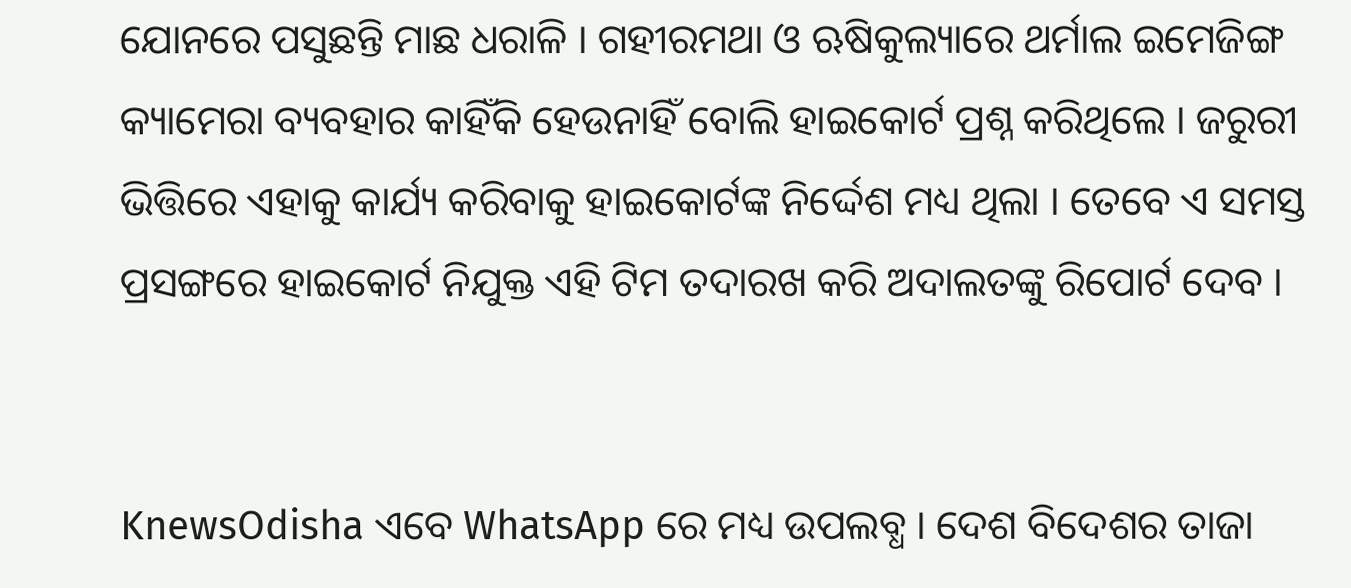ଯୋନରେ ପସୁଛନ୍ତି ମାଛ ଧରାଳି । ଗହୀରମଥା ଓ ଋଷିକୁଲ୍ୟାରେ ଥର୍ମାଲ ଇମେଜିଙ୍ଗ କ୍ୟାମେରା ବ୍ୟବହାର କାହିଁକି ହେଉନାହିଁ ବୋଲି ହାଇକୋର୍ଟ ପ୍ରଶ୍ନ କରିଥିଲେ । ଜରୁରୀ ଭିତ୍ତିରେ ଏହାକୁ କାର୍ଯ୍ୟ କରିବାକୁ ହାଇକୋର୍ଟଙ୍କ ନିର୍ଦ୍ଦେଶ ମଧ୍ୟ ଥିଲା । ତେବେ ଏ ସମସ୍ତ ପ୍ରସଙ୍ଗରେ ହାଇକୋର୍ଟ ନିଯୁକ୍ତ ଏହି ଟିମ ତଦାରଖ କରି ଅଦାଲତଙ୍କୁ ରିପୋର୍ଟ ଦେବ ।


KnewsOdisha ଏବେ WhatsApp ରେ ମଧ୍ୟ ଉପଲବ୍ଧ । ଦେଶ ବିଦେଶର ତାଜା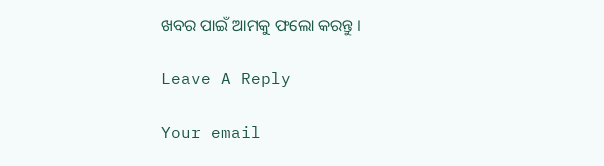ଖବର ପାଇଁ ଆମକୁ ଫଲୋ କରନ୍ତୁ ।

Leave A Reply

Your email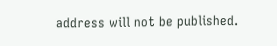address will not be published.